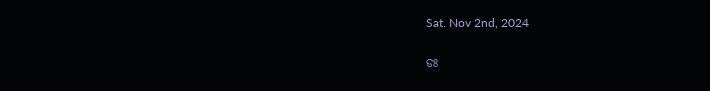Sat. Nov 2nd, 2024

ଡଃ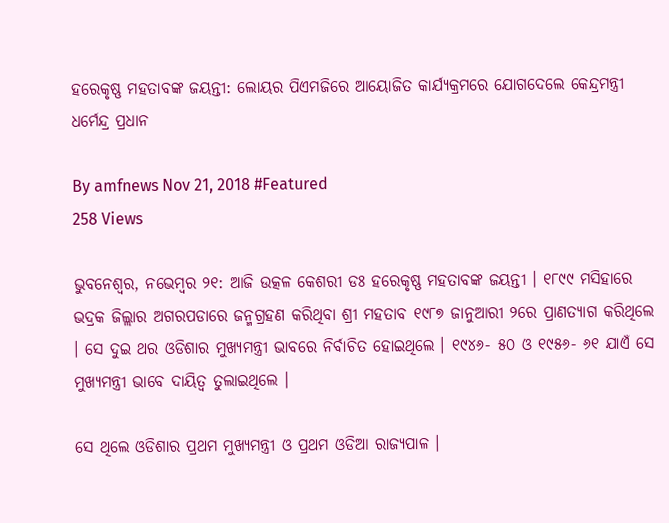ହରେକୃଷ୍ଣ ମହତାବଙ୍କ ଜୟନ୍ତୀ: ଲୋୟର ପିଏମଜିରେ ଆୟୋଜିତ କାର୍ଯ୍ୟକ୍ରମରେ ଯୋଗଦେଲେ କେନ୍ଦ୍ରମନ୍ତ୍ରୀ ଧର୍ମେନ୍ଦ୍ର ପ୍ରଧାନ

By amfnews Nov 21, 2018 #Featured
258 Views

ଭୁବନେଶ୍ୱର, ନଭେମ୍ବର ୨୧: ଆଜି ଉତ୍କଳ କେଶରୀ ଡଃ ହରେକୃଷ୍ଣ ମହତାବଙ୍କ ଜୟନ୍ତୀ । ୧୮୯୯ ମସିହାରେ ଭଦ୍ରକ ଜିଲ୍ଲାର ଅଗରପଡାରେ ଜନ୍ମଗ୍ରହଣ କରିଥିବା ଶ୍ରୀ ମହତାବ ୧୯୮୭ ଜାନୁଆରୀ ୨ରେ ପ୍ରାଣତ୍ୟାଗ କରିଥିଲେ । ସେ ଦୁଇ ଥର ଓଡିଶାର ମୁଖ୍ୟମନ୍ତ୍ରୀ ଭାବରେ ନିର୍ବାଚିତ ହୋଇଥିଲେ । ୧୯୪୬- ୫୦ ଓ ୧୯୫୬- ୬୧ ଯାଏଁ ସେ ମୁଖ୍ୟମନ୍ତ୍ରୀ ଭାବେ ଦାୟିତ୍ୱ ତୁଲାଇଥିଲେ ।

ସେ ଥିଲେ ଓଡିଶାର ପ୍ରଥମ ମୁଖ୍ୟମନ୍ତ୍ରୀ ଓ ପ୍ରଥମ ଓଡିଆ ରାଜ୍ୟପାଳ ।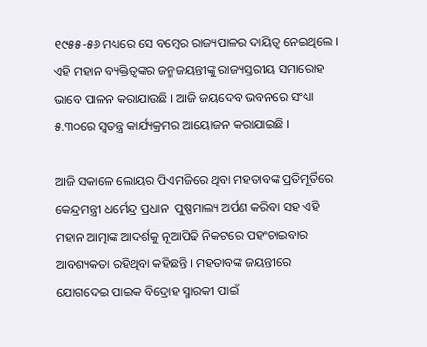୧୯୫୫-୫୬ ମଧ୍ୟରେ ସେ ବମ୍ବେର ରାଜ୍ୟପାଳର ଦାୟିତ୍ୱ ନେଇଥିଲେ । ଏହି ମହାନ ବ୍ୟକ୍ତିତ୍ୱଙ୍କର ଜନ୍ମଜୟନ୍ତୀଙ୍କୁ ରାଜ୍ୟସ୍ତରୀୟ ସମାରୋହ ଭାବେ ପାଳନ କରାଯାଉଛି । ଆଜି ଜୟଦେବ ଭବନରେ ସଂଧ୍ୟା ୫.୩୦ରେ ସ୍ୱତନ୍ତ୍ର କାର୍ଯ୍ୟକ୍ରମର ଆୟୋଜନ କରାଯାଇଛି ।

ଆଜି ସକାଳେ ଲୋୟର ପିଏମଜିରେ ଥିବା ମହତାବଙ୍କ ପ୍ରତିମୂର୍ତିରେ କେନ୍ଦ୍ରମନ୍ତ୍ରୀ ଧର୍ମେନ୍ଦ୍ର ପ୍ରଧାନ  ପୁଷ୍ପମାଲ୍ୟ ଅର୍ପଣ କରିବା ସହ ଏହି ମହାନ ଆତ୍ମାଙ୍କ ଆଦର୍ଶକୁ ନୂଆପିଢି ନିକଟରେ ପହଂଚାଇବାର ଆବଶ୍ୟକତା ରହିଥିବା କହିଛନ୍ତି । ମହତାବଙ୍କ ଜୟନ୍ତୀରେ ଯୋଗଦେଇ ପାଇକ ବିଦ୍ରୋହ ସ୍ମାରକୀ ପାଇଁ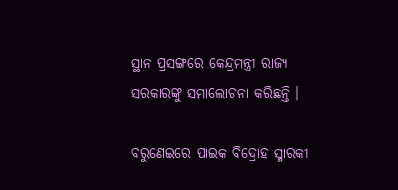ସ୍ଥାନ ପ୍ରସଙ୍ଗରେ କେନ୍ଦ୍ରମନ୍ତ୍ରୀ ରାଜ୍ୟ ସରକାରଙ୍କୁ ସମାଲୋଚନା କରିଛନ୍ତି ।

ବରୁଣେଇରେ ପାଇକ ବିଦ୍ରୋହ ସ୍ମାରକୀ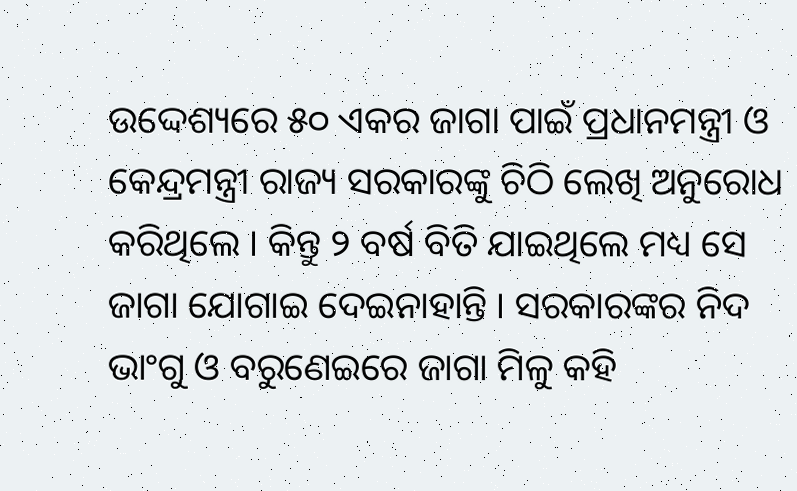ଉଦ୍ଦେଶ୍ୟରେ ୫୦ ଏକର ଜାଗା ପାଇଁ ପ୍ରଧାନମନ୍ତ୍ରୀ ଓ କେନ୍ଦ୍ରମନ୍ତ୍ରୀ ରାଜ୍ୟ ସରକାରଙ୍କୁ ଚିଠି ଲେଖି ଅନୁରୋଧ କରିଥିଲେ । କିନ୍ତୁ ୨ ବର୍ଷ ବିତି ଯାଇଥିଲେ ମଧ୍ୟ ସେ ଜାଗା ଯୋଗାଇ ଦେଇନାହାନ୍ତି । ସରକାରଙ୍କର ନିଦ ଭାଂଗୁ ଓ ବରୁଣେଇରେ ଜାଗା ମିଳୁ କହି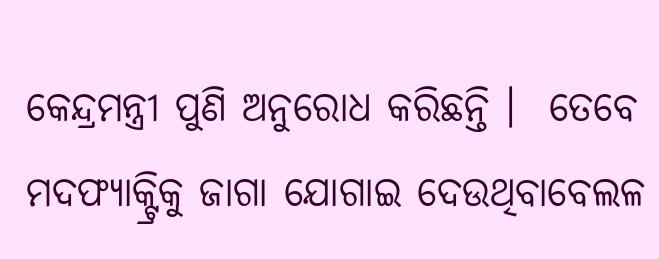କେନ୍ଦ୍ରମନ୍ତ୍ରୀ ପୁଣି ଅନୁରୋଧ କରିଛନ୍ତି ।  ତେବେ ମଦଫ୍ୟାକ୍ଟ୍ରିକୁ ଜାଗା ଯୋଗାଇ ଦେଉଥିବାବେଲଳ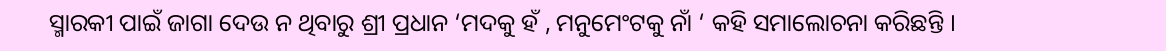ସ୍ମାରକୀ ପାଇଁ ଜାଗା ଦେଉ ନ ଥିବାରୁ ଶ୍ରୀ ପ୍ରଧାନ ‘ମଦକୁ ହଁ , ମନୁମେଂଟକୁ ନାଁ ‘ କହି ସମାଲୋଚନା କରିଛନ୍ତି ।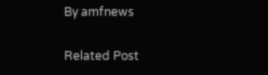By amfnews

Related Post